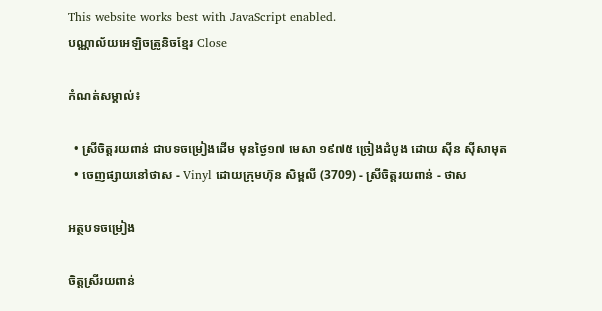This website works best with JavaScript enabled.
បណ្ណាល័យអេឡិចត្រូនិចខ្មែរ Close

កំណត់សម្គាល់៖

  • ស្រីចិត្តរយពាន់ ជាបទចម្រៀងដើម មុនថ្ងៃ១៧ មេសា ១៩៧៥ ច្រៀងដំបូង ដោយ ស៊ីន ស៊ីសាមុត
  • ចេញផ្សាយនៅថាស - Vinyl ដោយក្រុមហ៊ុន សិម្ពលី (3709) - ស្រីចិត្តរយពាន់ - ថាស

អត្ថបទចម្រៀង

ចិត្តស្រីរយពាន់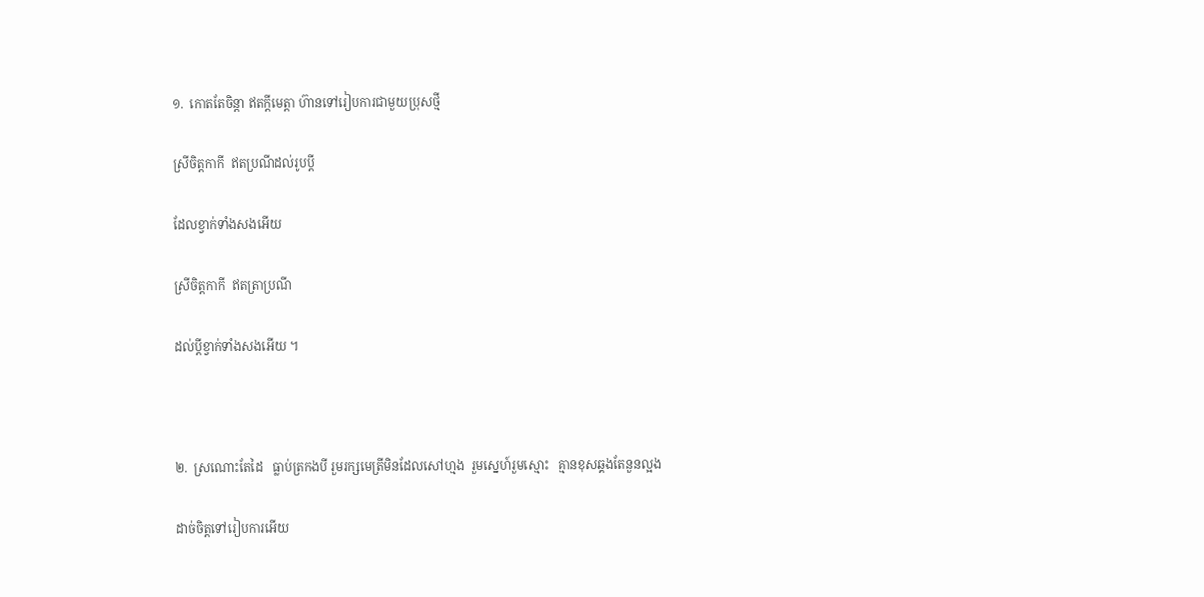១.  កោតតែចិន្តា ឥតក្តីមេត្តា ហ៊ានទៅរៀបការជាមួយប្រុសថ្មី

ស្រីចិត្តកាកី  ឥតប្រណីដល់រូបប្តី

ដែលខ្វាក់ទាំងសងអើយ

ស្រីចិត្តកាកី  ឥតត្រាប្រណី

ដល់ប្តីខ្វាក់ទាំងសងអើយ ។



២.  ស្រណោះតែដៃ   ធ្លាប់ត្រកងបី រួមរក្សមេត្រីមិនដែលសៅហ្មង  រួមស្នេហ៍រួមស្មោះ   គ្មានខុសឆ្គងតែនួនល្អង

ដាច់ចិត្តទៅរៀបការអើយ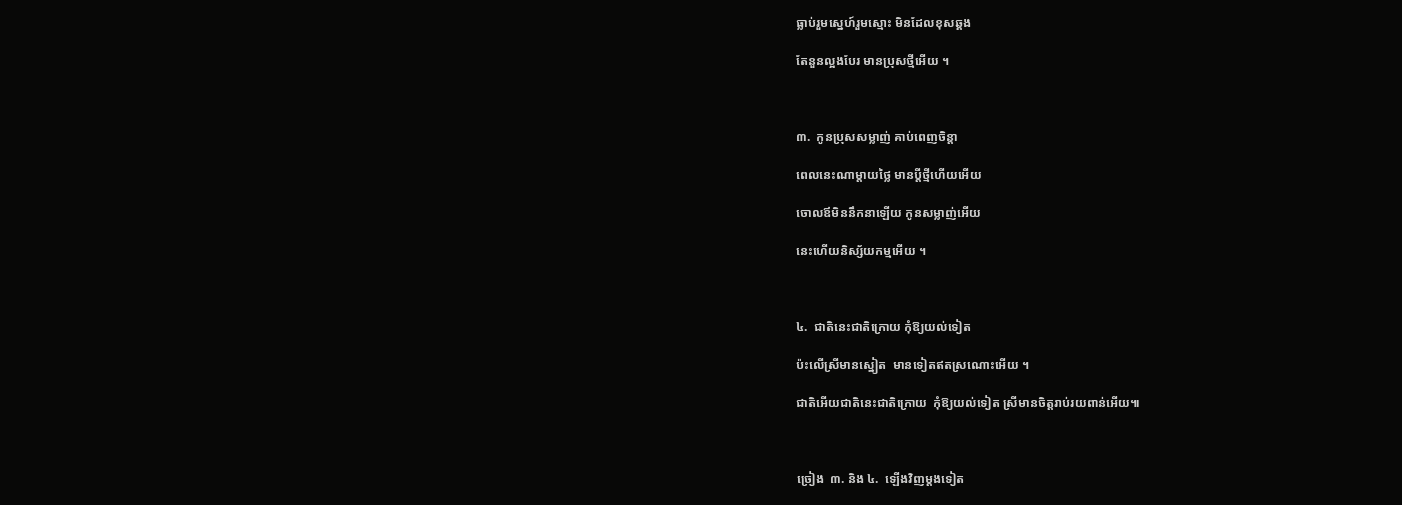ធ្លាប់រួមស្នេហ៍រួមស្មោះ មិនដែលខុសឆ្គង

តែនួនល្អងបែរ មានប្រុសថ្មីអើយ ។



៣.  កូនប្រុសសម្លាញ់ គាប់ពេញចិន្តា

ពេលនេះណាម្តាយថ្លៃ មានប្តីថ្មីហើយអើយ

ចោលឪមិននឹកនាឡើយ កូនសម្លាញ់អើយ

នេះហើយនិស្ស័យកម្មអើយ ។



៤.  ជាតិនេះជាតិក្រោយ កុំឱ្យយល់ទៀត

ប៉ះលេីស្រីមានស្នៀត  មានទៀតឥតស្រណោះអើយ ។

ជាតិអេីយជាតិនេះជាតិក្រោយ  កុំឱ្យយល់ទៀត ស្រីមានចិត្តរាប់រយពាន់អើយ៕



ច្រៀង  ៣. និង ៤.  ឡើងវិញម្តងទៀត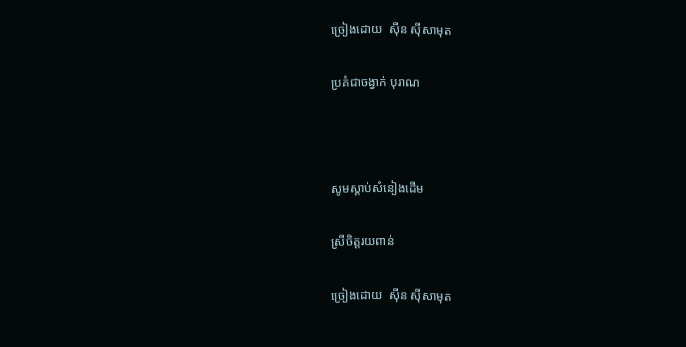ច្រៀងដោយ  ស៊ីន ស៊ីសាមុត

ប្រគំជាចង្វាក់ បុរាណ



សូមស្ដាប់សំនៀងដើម

ស្រីចិត្តរយពាន់

ច្រៀងដោយ  ស៊ីន ស៊ីសាមុត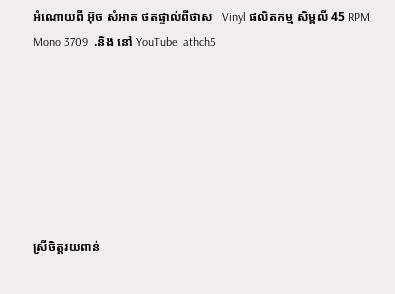អំណោយពី អ៊ុច សំអាត ថតផ្ទាល់ពីថាស   Vinyl ផលិតកម្ម សិម្ពលី 45 RPM Mono 3709  .និង នៅ YouTube  athch5







ស្រីចិត្តរយពាន់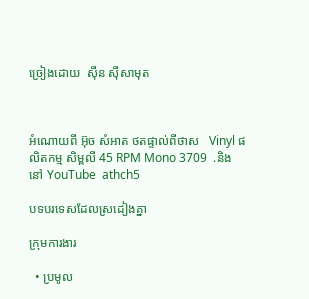ច្រៀងដោយ  ស៊ីន ស៊ីសាមុត



អំណោយពី អ៊ុច សំអាត ថតផ្ទាល់ពីថាស   Vinyl ផលិតកម្ម សិម្ពលី 45 RPM Mono 3709  .និង នៅ YouTube  athch5

បទបរទេសដែលស្រដៀងគ្នា

ក្រុមការងារ

  • ប្រមូល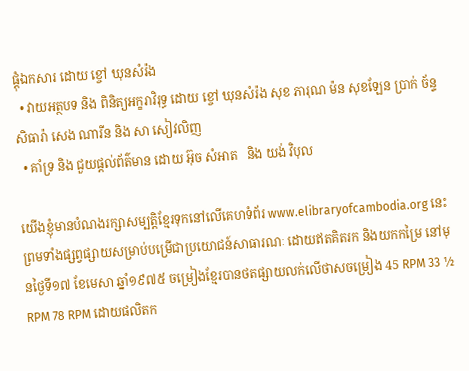ផ្ដុំឯកសារ ដោយ ខ្ចៅ ឃុនសំរ៉ង
  • វាយអត្ថបទ និង ពិនិត្យអក្ខរាវិរុទ្ធ ដោយ ខ្ចៅ ឃុនសំរ៉ង សុខ ភារុណ ម៉ន សុខឡែន ប្រាក់ ច័ន្ទសិធារ៉ា សេង ណារីន និង សា សៀវលិញ
  • គាំទ្រ និង ជួយផ្ដល់ព័ត៌មាន ដោយ អ៊ុច សំអាត   និង យង់ វិបុល

យើងខ្ញុំមានបំណងរក្សាសម្បត្តិខ្មែរទុកនៅលើគេហទំព័រ www.elibraryofcambodia.org នេះ ព្រមទាំងផ្សព្វផ្សាយសម្រាប់បម្រើជាប្រយោជន៍សាធារណៈ ដោយឥតគិតរក និងយកកម្រៃ នៅមុនថ្ងៃទី១៧ ខែមេសា ឆ្នាំ១៩៧៥ ចម្រៀងខ្មែរបានថតផ្សាយលក់លើថាសចម្រៀង 45 RPM 33 ½ RPM 78 RPM ដោយផលិតក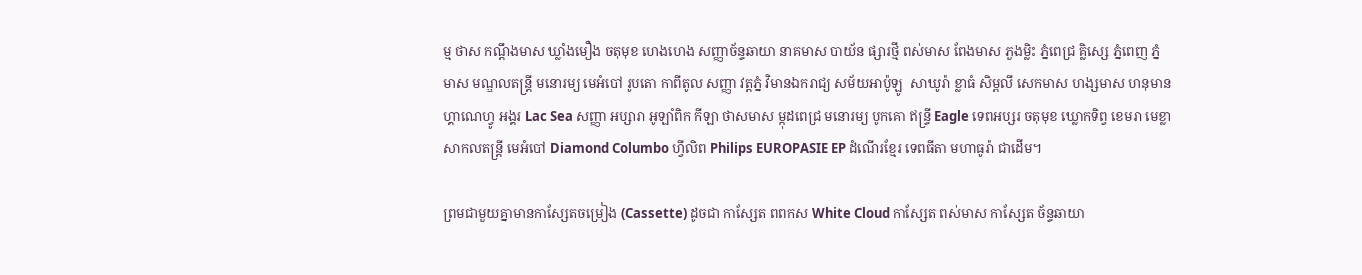ម្ម ថាស កណ្ដឹងមាស ឃ្លាំងមឿង ចតុមុខ ហេងហេង សញ្ញាច័ន្ទឆាយា នាគមាស បាយ័ន ផ្សារថ្មី ពស់មាស ពែងមាស ភួងម្លិះ ភ្នំពេជ្រ គ្លិស្សេ ភ្នំពេញ ភ្នំមាស មណ្ឌលតន្រ្តី មនោរម្យ មេអំបៅ រូបតោ កាពីតូល សញ្ញា វត្តភ្នំ វិមានឯករាជ្យ សម័យអាប៉ូឡូ  សាឃូរ៉ា ខ្លាធំ សិម្ពលី សេកមាស ហង្សមាស ហនុមាន ហ្គាណេហ្វូ អង្គរ Lac Sea សញ្ញា អប្សារា អូឡាំពិក កីឡា ថាសមាស ម្កុដពេជ្រ មនោរម្យ បូកគោ ឥន្ទ្រី Eagle ទេពអប្សរ ចតុមុខ ឃ្លោកទិព្វ ខេមរា មេខ្លា សាកលតន្ត្រី មេអំបៅ Diamond Columbo ហ្វីលិព Philips EUROPASIE EP ដំណើរខ្មែរ ទេពធីតា មហាធូរ៉ា ជាដើម។

ព្រមជាមួយគ្នាមានកាសែ្សតចម្រៀង (Cassette) ដូចជា កាស្សែត ពពកស White Cloud កាស្សែត ពស់មាស កាស្សែត ច័ន្ទឆាយា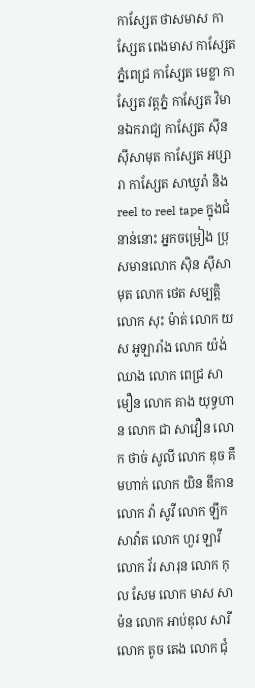កាស្សែត ថាសមាស កាស្សែត ពេងមាស កាស្សែត ភ្នំពេជ្រ កាស្សែត មេខ្លា កាស្សែត វត្តភ្នំ កាស្សែត វិមានឯករាជ្យ កាស្សែត ស៊ីន ស៊ីសាមុត កាស្សែត អប្សារា កាស្សែត សាឃូរ៉ា និង reel to reel tape ក្នុងជំនាន់នោះ អ្នកចម្រៀង ប្រុសមានលោក ស៊ិន ស៊ីសាមុត លោក ថេត សម្បត្តិ លោក សុះ ម៉ាត់ លោក យស អូឡារាំង លោក យ៉ង់ ឈាង លោក ពេជ្រ សាមឿន លោក គាង យុទ្ធហាន លោក ជា សាវឿន លោក ថាច់ សូលី លោក ឌុច គឹមហាក់ លោក យិន ឌីកាន លោក វ៉ា សូវី លោក ឡឹក សាវ៉ាត លោក ហួរ ឡាវី លោក វ័រ សារុន លោក កុល សែម លោក មាស សាម៉ន លោក អាប់ឌុល សារី លោក តូច តេង លោក ជុំ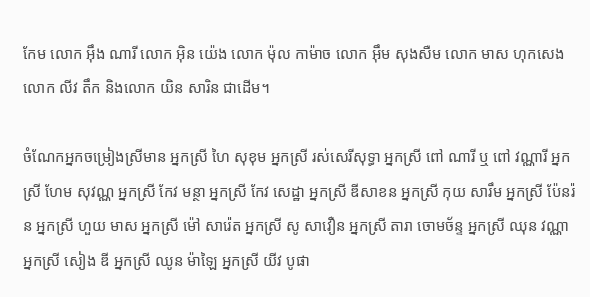កែម លោក អ៊ឹង ណារី លោក អ៊ិន យ៉េង លោក ម៉ុល កាម៉ាច លោក អ៊ឹម សុងសឺម លោក មាស ហុកសេង លោក លីវ តឹក និងលោក យិន សារិន ជាដើម។

ចំណែកអ្នកចម្រៀងស្រីមាន អ្នកស្រី ហៃ សុខុម អ្នកស្រី រស់សេរីសុទ្ធា អ្នកស្រី ពៅ ណារី ឬ ពៅ វណ្ណារី អ្នកស្រី ហែម សុវណ្ណ អ្នកស្រី កែវ មន្ថា អ្នកស្រី កែវ សេដ្ឋា អ្នកស្រី ឌីសាខន អ្នកស្រី កុយ សារឹម អ្នកស្រី ប៉ែនរ៉ន អ្នកស្រី ហួយ មាស អ្នកស្រី ម៉ៅ សារ៉េត អ្នកស្រី សូ សាវឿន អ្នកស្រី តារា ចោមច័ន្ទ អ្នកស្រី ឈុន វណ្ណា អ្នកស្រី សៀង ឌី អ្នកស្រី ឈូន ម៉ាឡៃ អ្នកស្រី យីវ បូផា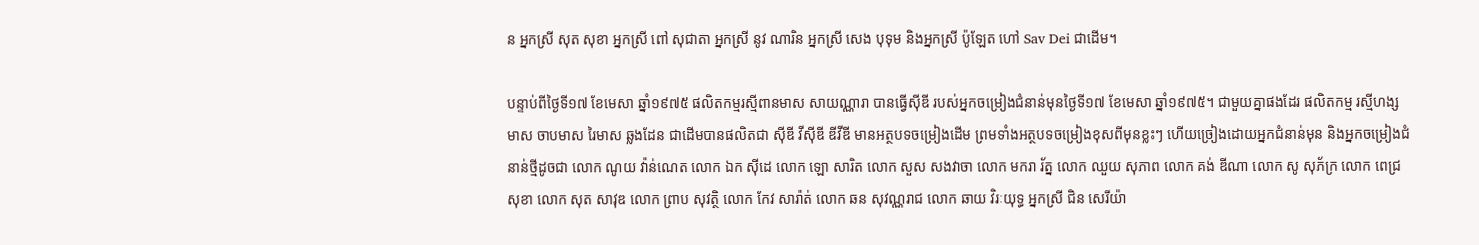ន អ្នកស្រី សុត សុខា អ្នកស្រី ពៅ សុជាតា អ្នកស្រី នូវ ណារិន អ្នកស្រី សេង បុទុម និងអ្នកស្រី ប៉ូឡែត ហៅ Sav Dei ជាដើម។

បន្ទាប់ពីថ្ងៃទី១៧ ខែមេសា ឆ្នាំ១៩៧៥ ផលិតកម្មរស្មីពានមាស សាយណ្ណារា បានធ្វើស៊ីឌី របស់អ្នកចម្រៀងជំនាន់មុនថ្ងៃទី១៧ ខែមេសា ឆ្នាំ១៩៧៥។ ជាមួយគ្នាផងដែរ ផលិតកម្ម រស្មីហង្សមាស ចាបមាស រៃមាស ឆ្លងដែន ជាដើមបានផលិតជា ស៊ីឌី វីស៊ីឌី ឌីវីឌី មានអត្ថបទចម្រៀងដើម ព្រមទាំងអត្ថបទចម្រៀងខុសពីមុនខ្លះៗ ហើយច្រៀងដោយអ្នកជំនាន់មុន និងអ្នកចម្រៀងជំនាន់ថ្មីដូចជា លោក ណូយ វ៉ាន់ណេត លោក ឯក ស៊ីដេ លោក ឡោ សារិត លោក សួស សងវាចា លោក មករា រ័ត្ន លោក ឈួយ សុភាព លោក គង់ ឌីណា លោក សូ សុភ័ក្រ លោក ពេជ្រ សុខា លោក សុត សាវុឌ លោក ព្រាប សុវត្ថិ លោក កែវ សារ៉ាត់ លោក ឆន សុវណ្ណរាជ លោក ឆាយ វិរៈយុទ្ធ អ្នកស្រី ជិន សេរីយ៉ា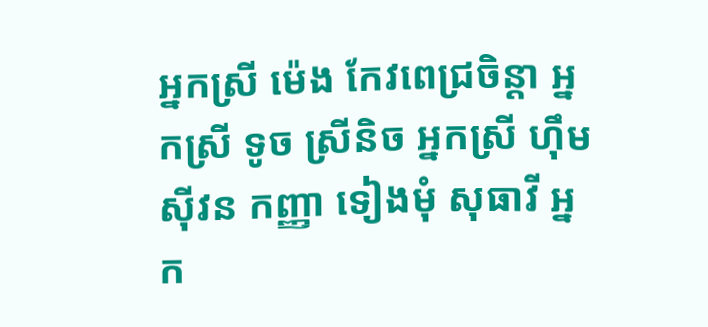អ្នកស្រី ម៉េង កែវពេជ្រចិន្តា អ្នកស្រី ទូច ស្រីនិច អ្នកស្រី ហ៊ឹម ស៊ីវន កញ្ញា ទៀងមុំ សុធាវី អ្នក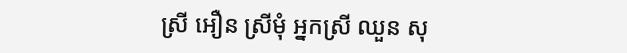ស្រី អឿន ស្រីមុំ អ្នកស្រី ឈួន សុ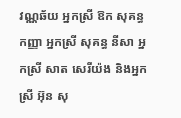វណ្ណឆ័យ អ្នកស្រី ឱក សុគន្ធកញ្ញា អ្នកស្រី សុគន្ធ នីសា អ្នកស្រី សាត សេរីយ៉ង និងអ្នកស្រី អ៊ុន សុ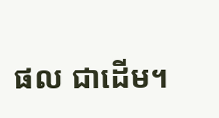ផល ជាដើម។